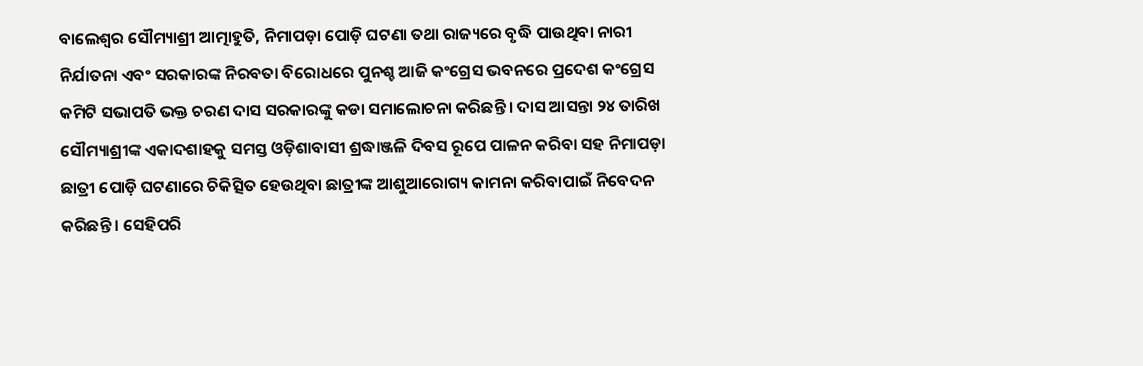ବାଲେଶ୍ୱର ସୌମ୍ୟାଶ୍ରୀ ଆତ୍ମାହୁତି, ନିମାପଡ଼ା ପୋଡ଼ି ଘଟଣା ତଥା ରାଜ୍ୟରେ ବୃଦ୍ଧି ପାଉଥିବା ନାରୀ ନିର୍ଯାତନା ଏବଂ ସରକାରଙ୍କ ନିରବତା ବିରୋଧରେ ପୁନଶ୍ଚ ଆଜି କଂଗ୍ରେସ ଭବନରେ ପ୍ରଦେଶ କଂଗ୍ରେସ କମିଟି ସଭାପତି ଭକ୍ତ ଚରଣ ଦାସ ସରକାରଙ୍କୁ କଡା ସମାଲୋଚନା କରିଛନ୍ତି । ଦାସ ଆସନ୍ତା ୨୪ ତାରିଖ ସୌମ୍ୟାଶ୍ରୀଙ୍କ ଏକାଦଶାହକୁ ସମସ୍ତ ଓଡ଼ିଶାବାସୀ ଶ୍ରଦ୍ଧାଞ୍ଜଳି ଦିବସ ରୂପେ ପାଳନ କରିବା ସହ ନିମାପଡ଼ା ଛାତ୍ରୀ ପୋଡ଼ି ଘଟଣାରେ ଚିକିତ୍ସିତ ହେଉଥିବା ଛାତ୍ରୀଙ୍କ ଆଶୁଆରୋଗ୍ୟ କାମନା କରିବାପାଇଁ ନିବେଦନ କରିଛନ୍ତି । ସେହିପରି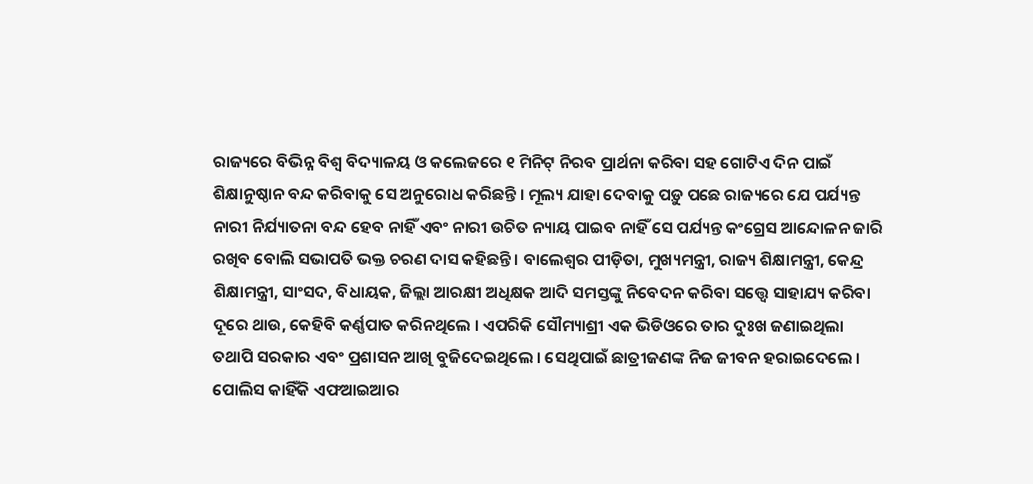ରାଜ୍ୟରେ ବିଭିନ୍ନ ବିଶ୍ୱ ବିଦ୍ୟାଳୟ ଓ କଲେଜରେ ୧ ମିନିଟ୍ ନିରବ ପ୍ରାର୍ଥନା କରିବା ସହ ଗୋଟିଏ ଦିନ ପାଇଁ ଶିକ୍ଷାନୁଷ୍ଠାନ ବନ୍ଦ କରିବାକୁ ସେ ଅନୁରୋଧ କରିଛନ୍ତି । ମୂଲ୍ୟ ଯାହା ଦେବାକୁ ପଡ଼ୁ ପଛେ ରାଜ୍ୟରେ ଯେ ପର୍ଯ୍ୟନ୍ତ ନାରୀ ନିର୍ଯ୍ୟାତନା ବନ୍ଦ ହେବ ନାହିଁ ଏବଂ ନାରୀ ଉଚିତ ନ୍ୟାୟ ପାଇବ ନାହିଁ ସେ ପର୍ଯ୍ୟନ୍ତ କଂଗ୍ରେସ ଆନ୍ଦୋଳନ ଜାରି ରଖିବ ବୋଲି ସଭାପତି ଭକ୍ତ ଚରଣ ଦାସ କହିଛନ୍ତି । ବାଲେଶ୍ୱର ପୀଡ଼ିତା, ମୁଖ୍ୟମନ୍ତ୍ରୀ, ରାଜ୍ୟ ଶିକ୍ଷାମନ୍ତ୍ରୀ, କେନ୍ଦ୍ର ଶିକ୍ଷାମନ୍ତ୍ରୀ, ସାଂସଦ, ବିଧାୟକ, ଜିଲ୍ଲା ଆରକ୍ଷୀ ଅଧିକ୍ଷକ ଆଦି ସମସ୍ତଙ୍କୁ ନିବେଦନ କରିବା ସତ୍ତ୍ୱେ ସାହାଯ୍ୟ କରିବା ଦୂରେ ଥାଉ, କେହିବି କର୍ଣ୍ଣପାତ କରିନଥିଲେ । ଏପରିକି ସୌମ୍ୟାଶ୍ରୀ ଏକ ଭିଡିଓରେ ତାର ଦୁଃଖ ଜଣାଇଥିଲା ତଥାପି ସରକାର ଏବଂ ପ୍ରଶାସନ ଆଖି ବୁଜିଦେଇଥିଲେ । ସେଥିପାଇଁ ଛାତ୍ରୀଜଣଙ୍କ ନିଜ ଜୀବନ ହରାଇଦେଲେ । ପୋଲିସ କାହିଁକି ଏଫଆଇଆର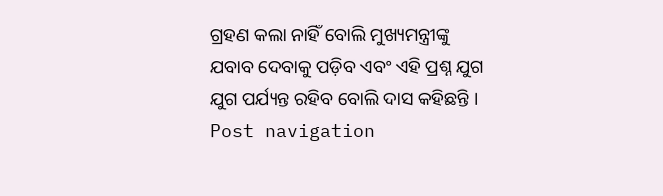ଗ୍ରହଣ କଲା ନାହିଁ ବୋଲି ମୁଖ୍ୟମନ୍ତ୍ରୀଙ୍କୁ ଯବାବ ଦେବାକୁ ପଡ଼ିବ ଏବଂ ଏହି ପ୍ରଶ୍ନ ଯୁଗ ଯୁଗ ପର୍ଯ୍ୟନ୍ତ ରହିବ ବୋଲି ଦାସ କହିଛନ୍ତି । Post navigation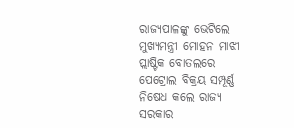ରାଜ୍ୟପାଳଙ୍କୁ ଭେଟିଲେ ମୁଖ୍ୟମନ୍ତ୍ରୀ ମୋହନ ମାଝୀ ପ୍ଲାଷ୍ଟିକ ବୋତଲରେ ପେଟ୍ରୋଲ ବିକ୍ରୟ ସମ୍ପୂର୍ଣ୍ଣ ନିଷେଧ କଲେ ରାଜ୍ୟ ସରକାର